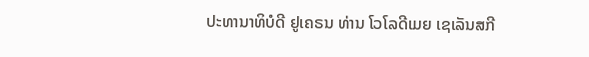ປະທານາທິບໍດີ ຢູເຄຣນ ທ່ານ ໂວໂລດີເມຍ ເຊເລັນສກີ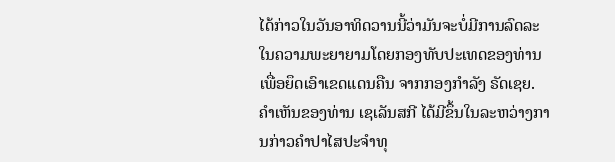ໄດ້ກ່າວໃນວັນອາທິດວານນີ້ວ່າມັນຈະບໍ່ມີການລົດລະໃນຄວາມພະຍາຍາມໂດຍກອງທັບປະເທດຂອງທ່ານ ເພື່ອຍຶດເອົາເຂດແດນຄືນ ຈາກກອງກຳລັງ ຣັດເຊຍ.
ຄຳເຫັນຂອງທ່ານ ເຊເລັນສກີ ໄດ້ມີຂຶ້ນໃນລະຫວ່າງການກ່າວຄຳປາໄສປະຈຳທຸ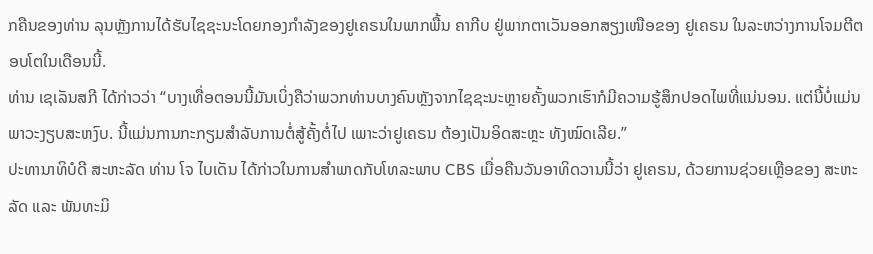ກຄືນຂອງທ່ານ ລຸນຫຼັງການໄດ້ຮັບໄຊຊະນະໂດຍກອງກຳລັງຂອງຢູເຄຣນໃນພາກພື້ນ ຄາກີບ ຢູ່ພາກຕາເວັນອອກສຽງເໜືອຂອງ ຢູເຄຣນ ໃນລະຫວ່າງການໂຈມຕີຕອບໂຕໃນເດືອນນີ້.
ທ່ານ ເຊເລັນສກີ ໄດ້ກ່າວວ່າ “ບາງເທື່ອຕອນນີ້ມັນເບິ່ງຄືວ່າພວກທ່ານບາງຄົນຫຼັງຈາກໄຊຊະນະຫຼາຍຄັ້ງພວກເຮົາກໍມີຄວາມຮູ້ສຶກປອດໄພທີ່ແນ່ນອນ. ແຕ່ນີ້ບໍ່ແມ່ນພາວະງຽບສະຫງົບ. ນີ້ແມ່ນການກະກຽມສຳລັບການຕໍ່ສູ້ຄັ້ງຕໍ່ໄປ ເພາະວ່າຢູເຄຣນ ຕ້ອງເປັນອິດສະຫຼະ ທັງໝົດເລີຍ.”
ປະທານາທິບໍດີ ສະຫະລັດ ທ່ານ ໂຈ ໄບເດັນ ໄດ້ກ່າວໃນການສຳພາດກັບໂທລະພາບ CBS ເມື່ອຄືນວັນອາທິດວານນີ້ວ່າ ຢູເຄຣນ, ດ້ວຍການຊ່ວຍເຫຼືອຂອງ ສະຫະລັດ ແລະ ພັນທະມິ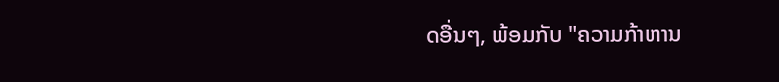ດອື່ນໆ, ພ້ອມກັບ "ຄວາມກ້າຫານ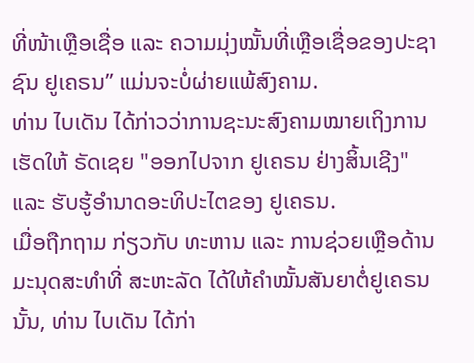ທີ່ໜ້າເຫຼືອເຊື່ອ ແລະ ຄວາມມຸ່ງໝັ້ນທີ່ເຫຼືອເຊື່ອຂອງປະຊາຊົນ ຢູເຄຣນ” ແມ່ນຈະບໍ່ຜ່າຍແພ້ສົງຄາມ.
ທ່ານ ໄບເດັນ ໄດ້ກ່າວວ່າການຊະນະສົງຄາມໝາຍເຖິງການເຮັດໃຫ້ ຣັດເຊຍ "ອອກໄປຈາກ ຢູເຄຣນ ຢ່າງສິ້ນເຊີງ" ແລະ ຮັບຮູ້ອຳນາດອະທິປະໄຕຂອງ ຢູເຄຣນ.
ເມື່ອຖືກຖາມ ກ່ຽວກັບ ທະຫານ ແລະ ການຊ່ວຍເຫຼືອດ້ານມະນຸດສະທຳທີ່ ສະຫະລັດ ໄດ້ໃຫ້ຄຳໝັ້ນສັນຍາຕໍ່ຢູເຄຣນ ນັ້ນ, ທ່ານ ໄບເດັນ ໄດ້ກ່າ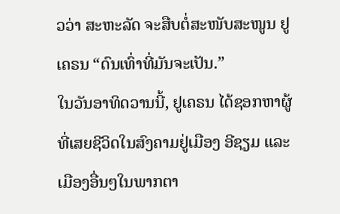ວວ່າ ສະຫະລັດ ຈະສືບຕໍ່ສະໜັບສະໜູນ ຢູເຄຣນ “ດົນເທົ່າທີ່ມັນຈະເປັນ.”
ໃນວັນອາທິດວານນີ້, ຢູເຄຣນ ໄດ້ຊອກຫາຜູ້ທີ່ເສຍຊີວິດໃນສົງຄາມຢູ່ເມືອງ ອີຊຽມ ແລະ ເມືອງອື່ນໆໃນພາກຕາ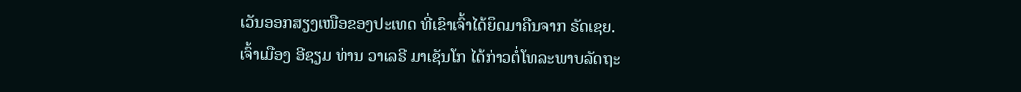ເວັນອອກສຽງເໜືອຂອງປະເທດ ທີ່ເຂົາເຈົ້າໄດ້ຍຶດມາຄືນຈາກ ຣັດເຊຍ.
ເຈົ້າເມືອງ ອີຊຽມ ທ່ານ ວາເລຣີ ມາເຊັນໂກ ໄດ້ກ່າວຕໍ່ໂທລະພາບລັດຖະ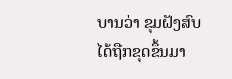ບານວ່າ ຂຸມຝັງສົບໄດ້ຖືກຂຸດຂຶ້ນມາ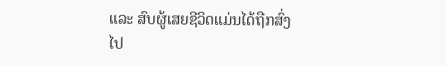ແລະ ສົບຜູ້ເສຍຊີວິດແມ່ນໄດ້ຖືກສົ່ງໄປ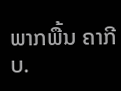ພາກພື້ນ ຄາກີບ.